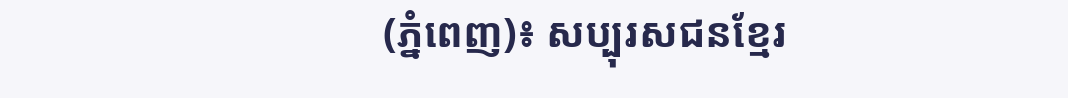(ភ្នំពេញ)៖ សប្បុរសជនខ្មែរ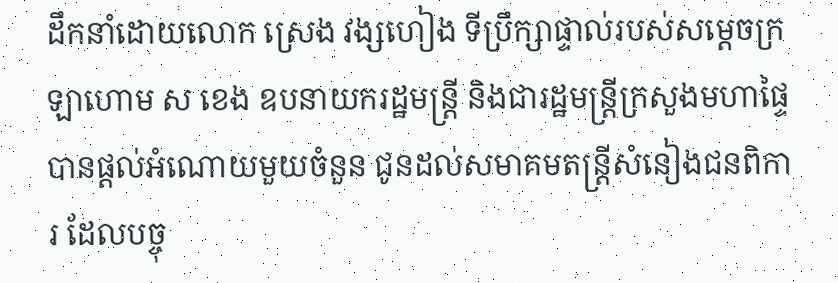ដឹកនាំដោយលោក ស្រេង វង្សហៀង ទីប្រឹក្សាផ្ទាល់របស់សម្តេចក្រឡាហោម ស ខេង ឧបនាយករដ្ឋមន្រ្តី និងជារដ្ឋមន្រ្តីក្រសួងមហាផ្ទៃ បានផ្តល់អំណោយមួយចំនួន ជូនដល់សមាគមតន្រ្តីសំនៀងជនពិការ ដែលបច្ចុ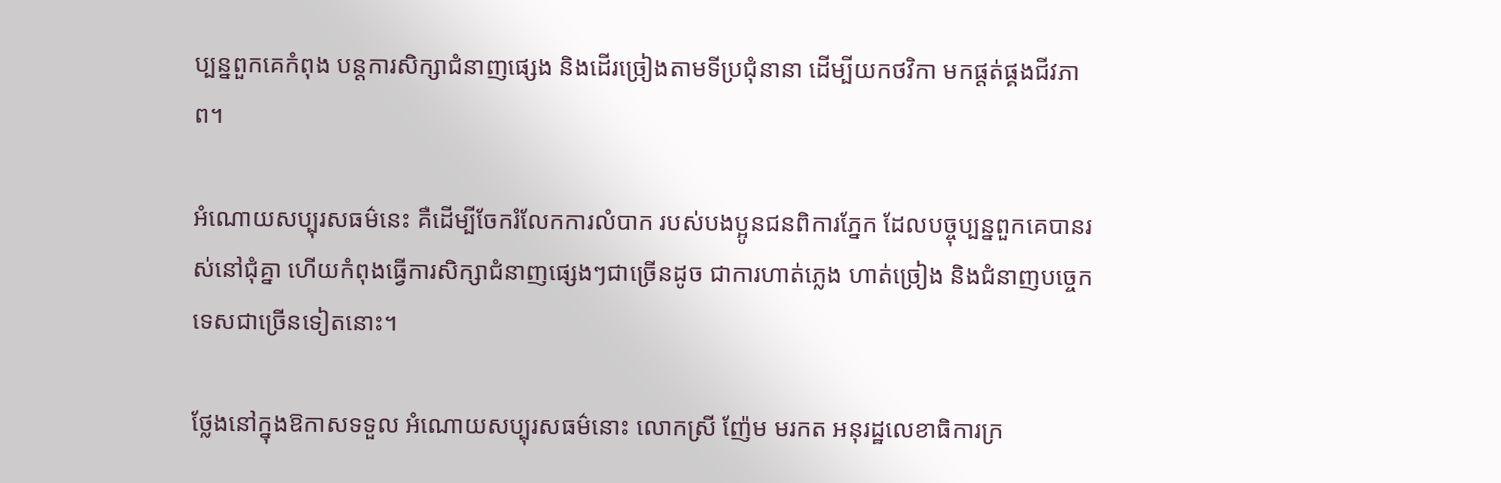ប្បន្នពួកគេកំពុង បន្តការសិក្សាជំនាញផ្សេង និងដើរច្រៀងតាមទីប្រជុំនានា ដើម្បីយកថវិកា មកផ្តត់ផ្គងជីវភាព។

អំណោយសប្បុរសធម៌នេះ គឺដើម្បីចែករំលែកការលំបាក របស់បងប្អូនជនពិការភ្នែក ដែលបច្ចុប្បន្នពួកគេបានរស់នៅជុំគ្នា ហើយកំពុងធ្វើការសិក្សាជំនាញផ្សេងៗជាច្រើនដូច ជាការហាត់ភ្លេង ហាត់ច្រៀង និងជំនាញបច្ចេកទេសជាច្រើនទៀតនោះ។

ថ្លែងនៅក្នុងឱកាសទទួល អំណោយសប្បុរសធម៌នោះ លោកស្រី ញ៉ែម មរកត អនុរដ្ឋលេខាធិការក្រ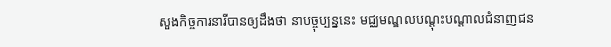សួងកិច្ចការនារីបានឲ្យដឹងថា នាបច្ចុប្បន្ននេះ មជ្ឈមណ្ឌលបណ្តុះបណ្តាលជំនាញជន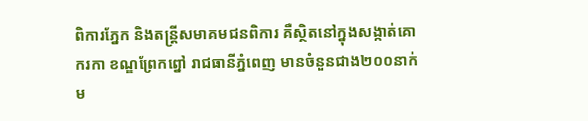ពិការភ្នែក និងតន្រ្តីសមាគមជនពិការ គឺស្ថិតនៅក្នុងសង្កាត់គោករកា ខណ្ឌព្រែកព្នៅ រាជធានីភ្នំពេញ មានចំនួនជាង២០០នាក់ ម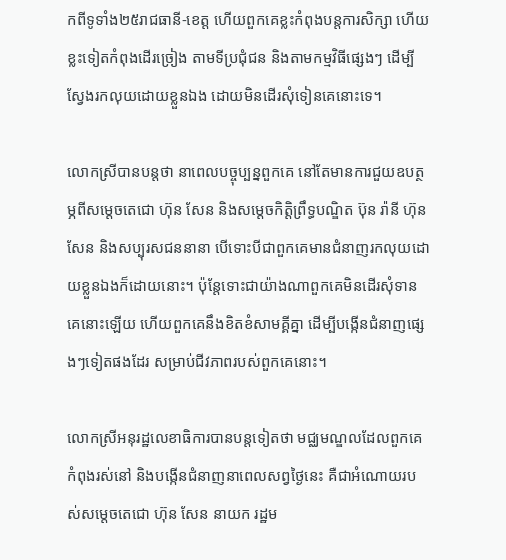កពីទូទាំង២៥រាជធានី-ខេត្ត ហើយពួកគេខ្លះកំពុងបន្តការសិក្សា ហើយខ្លះទៀតកំពុងដើរច្រៀង តាមទីប្រជុំជន និងតាមកម្មវិធីផ្សេងៗ ដើម្បីស្វែងរកលុយដោយខ្លួនឯង ដោយមិនដើរសុំទៀនគេនោះទេ។

លោកស្រីបានបន្តថា នាពេលបច្ចុប្បន្នពួកគេ នៅតែមានការជួយឧបត្ថម្ភពីសម្តេចតេជោ ហ៊ុន សែន និងសម្តេចកិត្តិព្រឹទ្ធបណ្ឌិត ប៊ុន រ៉ានី ហ៊ុនសែន និងសប្បុរសជននានា បើទោះបីជាពួកគេមានជំនាញរកលុយដោយខ្លួនឯងក៏ដោយនោះ។ ប៉ុន្តែទោះជាយ៉ាងណាពួកគេមិនដើរសុំទាន គេនោះឡើយ ហើយពួកគេនឹងខិតខំសាមគ្គីគ្នា ដើម្បីបង្កើនជំនាញផ្សេងៗទៀតផងដែរ សម្រាប់ជីវភាពរបស់ពួកគេនោះ។

លោកស្រីអនុរដ្ឋលេខាធិការបានបន្តទៀតថា មជ្ឈមណ្ឌលដែលពួកគេកំពុងរស់នៅ និងបង្កើនជំនាញនាពេលសព្វថ្ងៃនេះ គឺជាអំណោយរបស់សម្តេចតេជោ ហ៊ុន សែន នាយក រដ្ឋម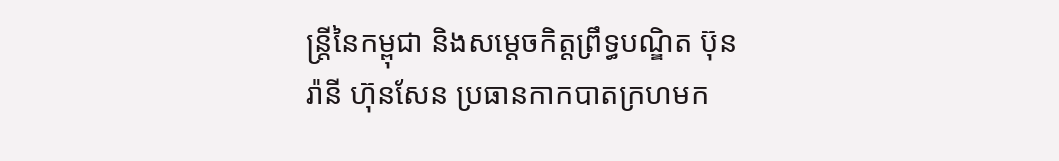ន្រ្តីនៃកម្ពុជា និងសម្តេចកិត្តព្រឹទ្ធបណ្ឌិត ប៊ុន រ៉ានី ហ៊ុនសែន ប្រធានកាកបាតក្រហមក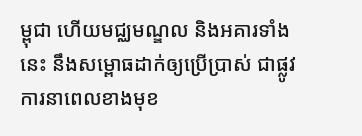ម្ពុជា ហើយមជ្ឈមណ្ឌល និងអគារទាំងនេះ នឹងសម្ពោធដាក់ឲ្យប្រើប្រាស់ ជាផ្លូវការនាពេលខាងមុខ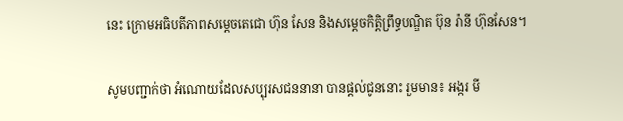នេះ ក្រោមអធិបតីភាពសម្តេចតេជោ ហ៊ុន សែន និងសម្តេចកិត្តិព្រឹទ្ធបណ្ឌិត ប៊ុន រ៉ានី ហ៊ុនសែន។

សូមបញ្ជាក់ថា អំណោយដែលសប្បុរសជននានា បានផ្តល់ជូននោះ រួមមាន៖ អង្ករ មី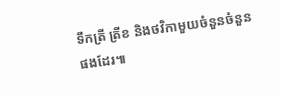ទឹកត្រី ត្រីខ និងថវិកាមួយចំនួនចំនួនផងដែរ៕